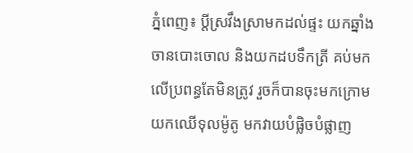ភ្នំពេញ៖ ប្ដីស្រវឹងស្រាមកដល់ផ្ទះ យកឆ្នាំង ចានបោះចោល និងយកដបទឹកត្រី គប់មកលើប្រពន្ធតែមិនត្រូវ រួចក៏បានចុះមកក្រោម យកឈើទុលម៉ូតូ មកវាយបំផ្លិចបំផ្លាញ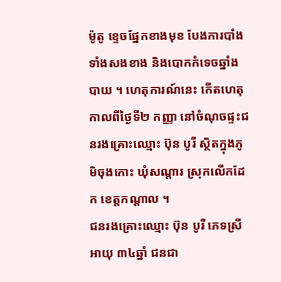ម៉ូតូ ខ្ទេចផ្នែកខាងមុខ បែងការបាំងទាំងសងខាង និងបោកកំទេចឆ្នាំងបាយ ។ ហេតុការណ៍នេះ កើតហេតុកាលពីថ្ងៃទី២ កញ្ញា នៅចំណុចផ្ទះជនរងគ្រោះឈ្មោះ ប៊ុន បូរី ស្ថិតក្នុងភូមិចុងកោះ ឃុំសណ្តារ ស្រុកលើកដែក ខេត្តកណ្ដាល ។
ជនរងគ្រោះឈ្មោះ ប៊ុន បូរី ភេទស្រី អាយុ ៣៤ឆ្នាំ ជនជា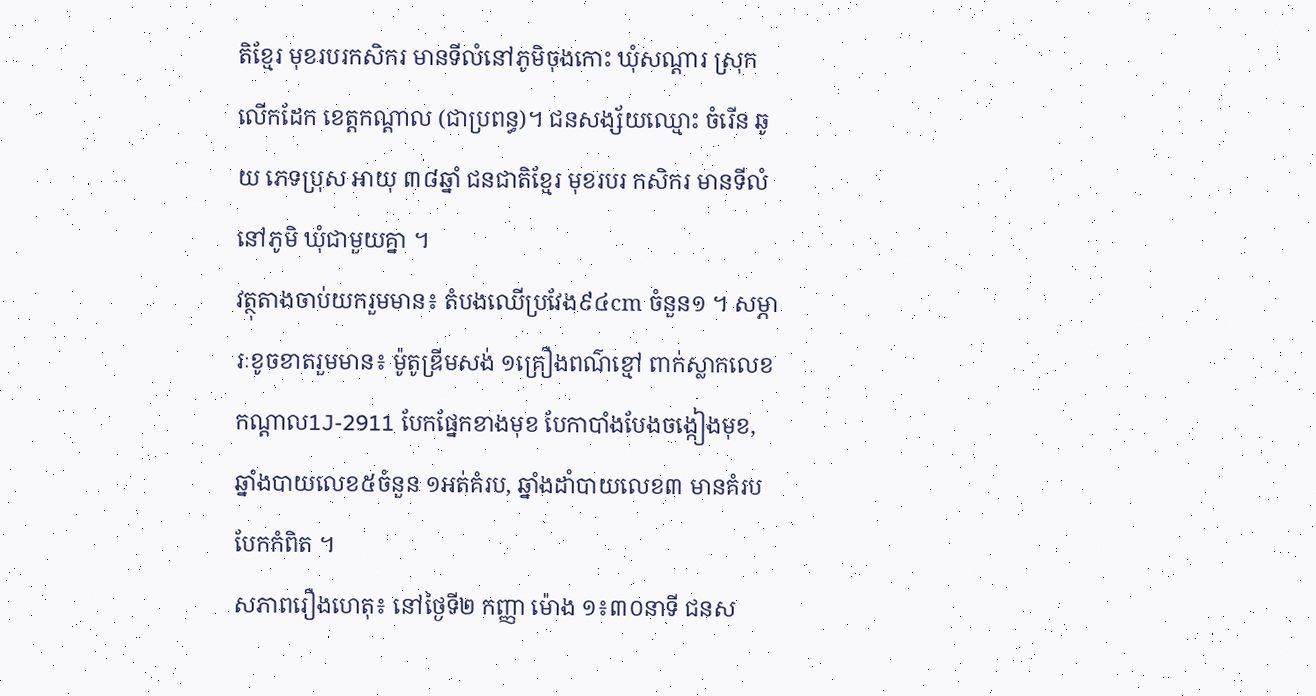តិខ្មែរ មុខរបរកសិករ មានទីលំនៅភូមិចុងកោះ ឃុំសណ្តារ ស្រុកលើកដែក ខេត្តកណ្ដាល (ជាប្រពន្ធ)។ ជនសង្ស័យឈ្មោះ ចំរើន ឆូយ ភេទប្រុស អាយុ ៣៨ឆ្នាំ ជនជាតិខ្មែរ មុខរបរ កសិករ មានទីលំនៅភូមិ ឃុំជាមួយគ្នា ។
វត្ថុតាងចាប់យករួមមាន៖ តំបងឈើប្រវែង៩៤cm ចំនួន១ ។ សម្ភារៈខូចខាតរួមមាន៖ ម៉ូតូឌ្រីមសង់ ១គ្រឿងពណ៌ខ្មៅ ពាក់ស្លាកលេខកណ្តាល1J-2911 បែកផ្នែកខាងមុខ បែកាបាំងបែងចង្កៀងមុខ, ឆ្នាំងបាយលេខ៥ចំនួន ១អត់គំរប, ឆ្នាំងដាំបាយលេខ៣ មានគំរបបែកកំពិត ។
សភាពរឿងហេតុ៖ នៅថ្ងៃទី២ កញ្ញា ម៉ោង ១៖៣០នាទី ជនស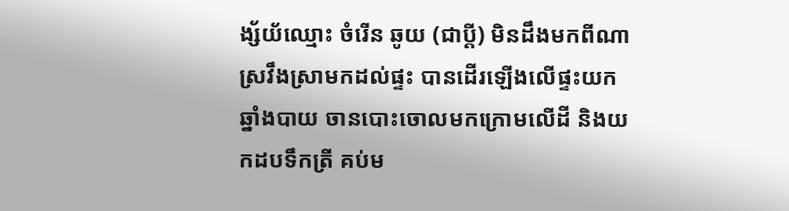ង្ស័យ័ឈ្មោះ ចំរើន ឆូយ (ជាប្ដី) មិនដឹងមកពីណាស្រវឹងស្រាមកដល់ផ្ទះ បានដើរឡើងលើផ្ទះយកឆ្នាំងបាយ ចានបោះចោលមកក្រោមលើដី និងយកដបទឹកត្រី គប់ម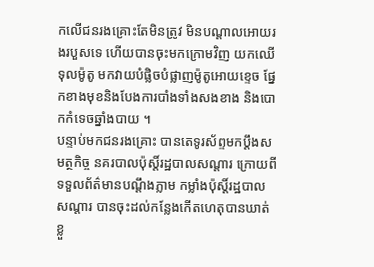កលើជនរងគ្រោះតែមិនត្រូវ មិនបណ្តាលអោយរងរបួសទេ ហើយបានចុះមកក្រោមវិញ យកឈើទុលម៉ូតូ មកវាយបំផ្លិចបំផ្លាញម៉ូតូអោយខ្ទេច ផ្នែកខាងមុខនិងបែងការបាំងទាំងសងខាង និងបោកកំទេចឆ្នាំងបាយ ។
បន្ទាប់មកជនរងគ្រោះ បានតេទូរស័ព្ទមកប្តឹងសមត្ថកិច្ច នគរបាលប៉ុស្តិ៍រដ្ឋបាលសណ្តារ ក្រោយពីទទួលព័ត៌មានបណ្ដឹងភ្លាម កម្លាំងប៉ុស្តិ៍រដ្ឋបាលសណ្តារ បានចុះដល់កន្លែងកើតហេតុបានឃាត់ខ្លួ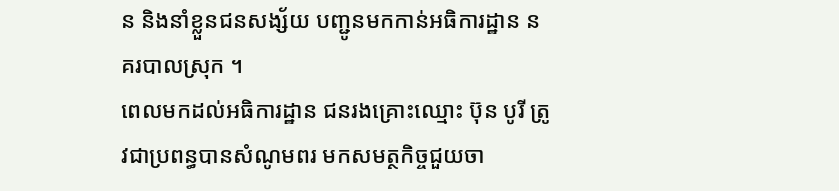ន និងនាំខ្លួនជនសង្ស័យ បញ្ជូនមកកាន់អធិការដ្ឋាន នគរបាលស្រុក ។
ពេលមកដល់អធិការដ្ឋាន ជនរងគ្រោះឈ្មោះ ប៊ុន បូរី ត្រូវជាប្រពន្ធបានសំណូមពរ មកសមត្ថកិច្ចជួយចា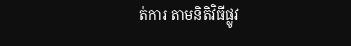ត់ការ តាមនិតិវិធីផ្លូវ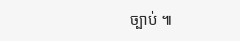ច្បាប់ ៕